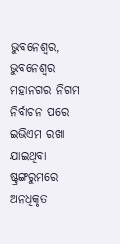ଭୁବନେଶ୍ୱର, ଭୁବନେଶ୍ୱର ମହାନଗର ନିଗମ ନିର୍ବାଚନ ପରେ ଇଭିଏମ ରଖା ଯାଇଥିବା ଷ୍ଟ୍ରଙ୍ଗରୁମରେ ଅନଧିକୃତ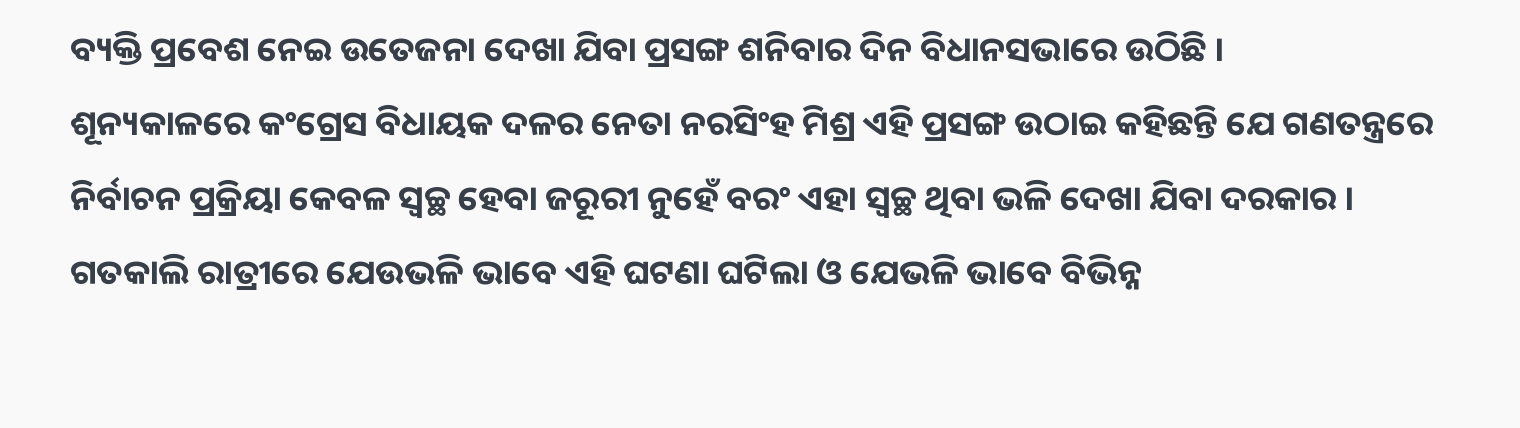ବ୍ୟକ୍ତି ପ୍ରବେଶ ନେଇ ଉତେଜନା ଦେଖା ଯିବା ପ୍ରସଙ୍ଗ ଶନିବାର ଦିନ ବିଧାନସଭାରେ ଉଠିଛି ।
ଶୂନ୍ୟକାଳରେ କଂଗ୍ରେସ ବିଧାୟକ ଦଳର ନେତା ନରସିଂହ ମିଶ୍ର ଏହି ପ୍ରସଙ୍ଗ ଉଠାଇ କହିଛନ୍ତି ଯେ ଗଣତନ୍ତ୍ରରେ ନିର୍ବାଚନ ପ୍ରକ୍ରିୟା କେବଳ ସ୍ୱଚ୍ଛ ହେବା ଜରୂରୀ ନୁହେଁ ବରଂ ଏହା ସ୍ୱଚ୍ଛ ଥିବା ଭଳି ଦେଖା ଯିବା ଦରକାର । ଗତକାଲି ରାତ୍ରୀରେ ଯେଉଭଳି ଭାବେ ଏହି ଘଟଣା ଘଟିଲା ଓ ଯେଭଳି ଭାବେ ବିଭିନ୍ନ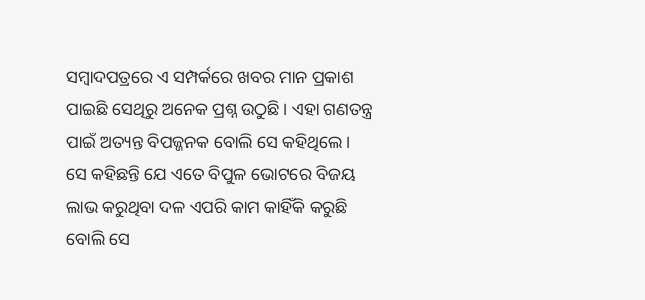ସମ୍ବାଦପତ୍ରରେ ଏ ସମ୍ପର୍କରେ ଖବର ମାନ ପ୍ରକାଶ ପାଇଛି ସେଥିରୁ ଅନେକ ପ୍ରଶ୍ନ ଉଠୁଛି । ଏହା ଗଣତନ୍ତ୍ର ପାଇଁ ଅତ୍ୟନ୍ତ ବିପଜ୍ଜନକ ବୋଲି ସେ କହିଥିଲେ ।
ସେ କହିଛନ୍ତି ଯେ ଏତେ ବିପୁଳ ଭୋଟରେ ବିଜୟ ଲାଭ କରୁଥିବା ଦଳ ଏପରି କାମ କାହିଁକି କରୁଛି ବୋଲି ସେ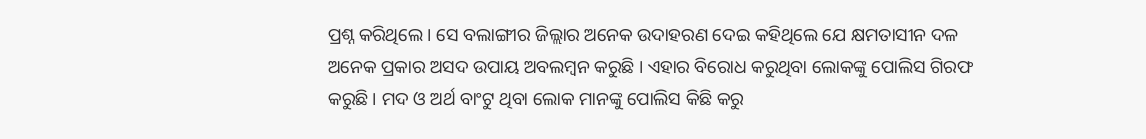ପ୍ରଶ୍ନ କରିଥିଲେ । ସେ ବଲାଙ୍ଗୀର ଜିଲ୍ଲାର ଅନେକ ଉଦାହରଣ ଦେଇ କହିଥିଲେ ଯେ କ୍ଷମତାସୀନ ଦଳ ଅନେକ ପ୍ରକାର ଅସଦ ଉପାୟ ଅବଲମ୍ବନ କରୁଛି । ଏହାର ବିରୋଧ କରୁଥିବା ଲୋକଙ୍କୁ ପୋଲିସ ଗିରଫ କରୁଛି । ମଦ ଓ ଅର୍ଥ ବାଂଟୁ ଥିବା ଲୋକ ମାନଙ୍କୁ ପୋଲିସ କିଛି କରୁ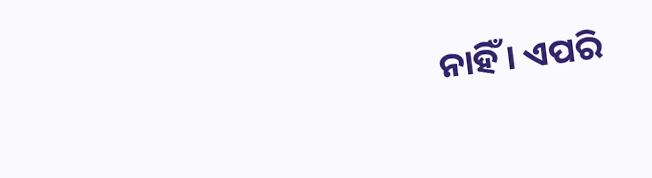ନାହିଁ । ଏପରି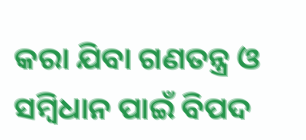କରା ଯିବା ଗଣତନ୍ତ୍ର ଓ ସମ୍ବିଧାନ ପାଇଁ ବିପଦ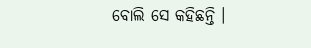ବୋଲି ସେ କହିଛନ୍ତି ।